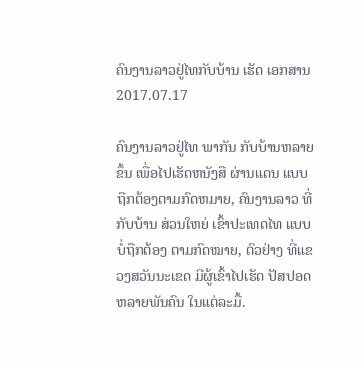ຄົນງານລາວຢູ່ໄທກັບບ້ານ ເຮັດ ເອກສານ
2017.07.17

ຄົນງານລາວຢູ່ໄທ ພາກັນ ກັບບ້ານຫລາຍຂຶ້ນ ເພື່ອໄປເຮັດຫນັງສື ຜ່ານແດນ ແບບຖືກຕ້ອງຕາມກົດຫມາຍ, ຄົນງານລາວ ທີ່ກັບບ້ານ ສ່ວນໃຫຍ່ ເຂົ້າປະເທດໄທ ແບບບໍ່ຖືກຕ້ອງ ຕາມກົດໝາຍ, ຕົວຢ່າງ ທີ່ແຂວງສວັນນະເຂດ ມີຜູ້ເຂົ້າໄປເຮັດ ປັສປອດ ຫລາຍພັນຄົນ ໃນແຕ່ລະມື້.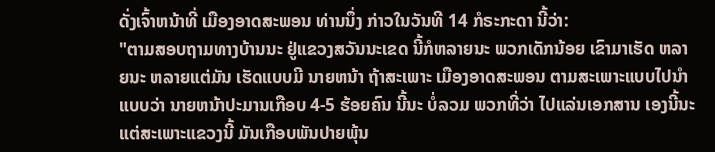ດັ່ງເຈົ້າຫນ້າທີ່ ເມືອງອາດສະພອນ ທ່ານນຶ່ງ ກ່າວໃນວັນທີ 14 ກໍຣະກະດາ ນີ້ວ່າ:
"ຕາມສອບຖາມທາງບ້ານນະ ຢູ່ແຂວງສວັນນະເຂດ ນີ້ກໍຫລາຍນະ ພວກເດັກນ້ອຍ ເຂົາມາເຮັດ ຫລາຍນະ ຫລາຍແຕ່ມັນ ເຮັດແບບມີ ນາຍຫນ້າ ຖ້າສະເພາະ ເມືອງອາດສະພອນ ຕາມສະເພາະແບບໄປນຳ ແບບວ່າ ນາຍຫນ້າປະມານເກືອບ 4-5 ຮ້ອຍຄົນ ນີ້ນະ ບໍ່ລວມ ພວກທີ່ວ່າ ໄປແລ່ນເອກສານ ເອງນີ້ນະ ແຕ່ສະເພາະແຂວງນີ້ ມັນເກືອບພັນປາຍພຸ້ນ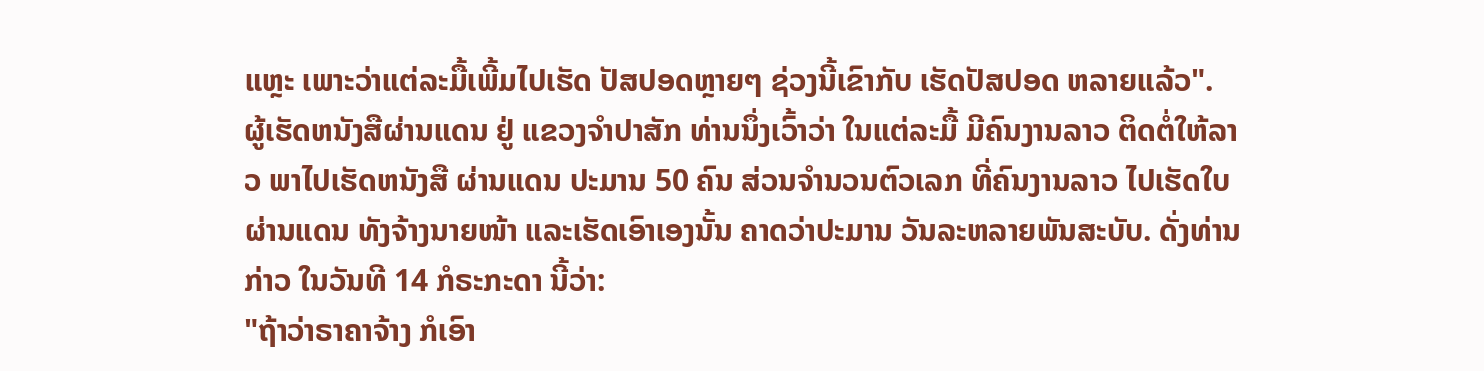ແຫຼະ ເພາະວ່າແຕ່ລະມື້ເພີ້ມໄປເຮັດ ປັສປອດຫຼາຍໆ ຊ່ວງນີ້ເຂົາກັບ ເຮັດປັສປອດ ຫລາຍແລ້ວ".
ຜູ້ເຮັດຫນັງສືຜ່ານແດນ ຢູ່ ແຂວງຈຳປາສັກ ທ່ານນຶ່ງເວົ້າວ່າ ໃນແຕ່ລະມື້ ມີຄົນງານລາວ ຕິດຕໍ່ໃຫ້ລາວ ພາໄປເຮັດຫນັງສື ຜ່ານແດນ ປະມານ 50 ຄົນ ສ່ວນຈຳນວນຕົວເລກ ທີ່ຄົນງານລາວ ໄປເຮັດໃບຜ່ານແດນ ທັງຈ້າງນາຍໜ້າ ແລະເຮັດເອົາເອງນັ້ນ ຄາດວ່າປະມານ ວັນລະຫລາຍພັນສະບັບ. ດັ່ງທ່ານກ່າວ ໃນວັນທີ 14 ກໍຣະກະດາ ນີ້ວ່າ:
"ຖ້າວ່າຣາຄາຈ້າງ ກໍເອົາ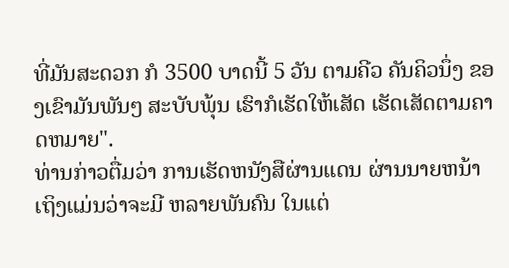ທີ່ມັນສະດວກ ກໍ 3500 ບາດນີ້ 5 ວັນ ຕາມຄີວ ຄັນຄິວນຶ່ງ ຂອງເຂົາມັນພັນໆ ສະບັບພຸ້ນ ເຮົາກໍເຮັດໃຫ້ເສັດ ເຮັດເສັດຕາມຄາດຫມາຍ".
ທ່ານກ່າວຕື່ມວ່າ ການເຮັດຫນັງສືຜ່ານແດນ ຜ່ານນາຍຫນ້າ ເຖິງແມ່ນວ່າຈະມີ ຫລາຍພັນຄົນ ໃນແຕ່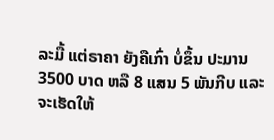ລະມື້ ແຕ່ຣາຄາ ຍັງຄືເກົ່າ ບໍ່ຂຶ້ນ ປະມານ 3500 ບາດ ຫລື 8 ແສນ 5 ພັນກີບ ແລະຈະເຮັດໃຫ້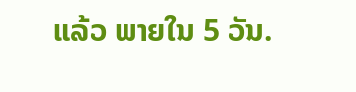ແລ້ວ ພາຍໃນ 5 ວັນ.